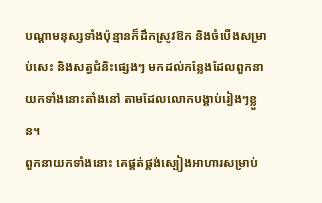បណ្ដាមនុស្សទាំងប៉ុន្មានក៏ដឹកស្រូវឱក និងចំបើងសម្រាប់សេះ និងសត្វជំនិះផ្សេងៗ មកដល់កន្លែងដែលពួកនាយកទាំងនោះតាំងនៅ តាមដែលលោកបង្គាប់រៀងៗខ្លួន។
ពួកនាយកទាំងនោះ គេផ្គត់ផ្គង់ស្បៀងអាហារសម្រាប់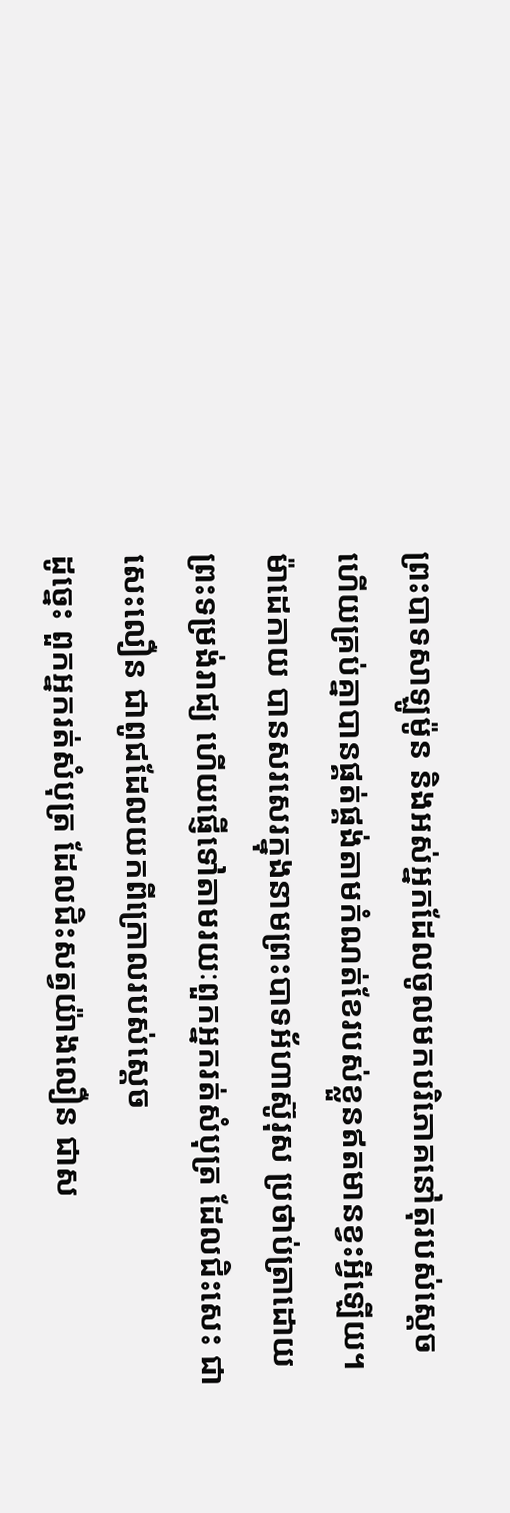ព្រះបាទសាឡូម៉ូន និងអស់អ្នកដែលចូលមកបរិភោគនៅតុរបស់ស្ដេច ហើយគ្រប់គ្នាបានផ្គត់ផ្គង់តាមកំណត់ខែរបស់ខ្លួនឥតមានខ្វះអ្វីឡើយ។
ម៉ាដេកាយ បានសរសេរក្នុងនាមព្រះបាទអ័ហាស៊ូរុស ប្រថាប់ត្រាដោយព្រះទម្រង់រាជ្យ ហើយផ្ញើទៅតាមរយៈពួកអ្នករត់សំបុត្រ ដែលជិះសេះ ជាសេះលឿន ជាពូជដែលយកពីក្រោលរបស់ស្តេច
ដូច្នេះ ពួកអ្នករត់សំបុត្រ ដែលជិះសត្វយ៉ាងលឿន ជាស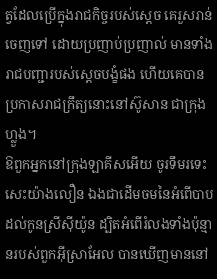ត្វដែលប្រើក្នុងរាជកិច្ចរបស់ស្តេច គេរួសរាន់ចេញទៅ ដោយប្រញាប់ប្រញាល់ មានទាំងរាជបញ្ជារបស់ស្តេចបង្ខំផង ហើយគេបានប្រកាសរាជក្រឹត្យនោះនៅស៊ូសាន ជាក្រុងហ្លួង។
ឱពួកអ្នកនៅក្រុងឡាគីសអើយ ចូរទឹមរទេះសេះយ៉ាងលឿន ឯងជាដើមចមនៃអំពើបាបដល់កូនស្រីស៊ីយ៉ូន ដ្បិតអំពើរំលងទាំងប៉ុន្មានរបស់ពួកអ៊ីស្រាអែល បានឃើញមាននៅ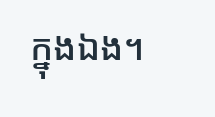ក្នុងឯង។